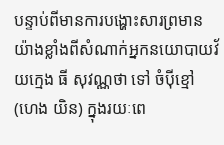បន្ទាប់ពីមានការបង្ហោះសារព្រមានយ៉ាងខ្លាំងពីសំណាក់អ្នកនយោបាយវ័យក្មេង ធី សុវណ្ណថា ទៅ ចំប៉ីខ្មៅ (ហេង យិន) ក្នុងរយៈពេ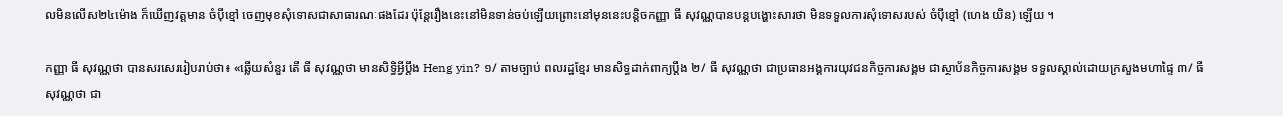លមិនលើស២៤ម៉ោង ក៏ឃើញវត្តមាន ចំប៉ីខ្មៅ ចេញមុខសុំទោសជាសាធារណៈផងដែរ ប៉ុន្ដែរឿងនេះនៅមិនទាន់ចប់ឡើយព្រោះនៅមុននេះបន្ដិចកញ្ញា ធី សុវណ្ណបានបន្ដបង្ហោះសារថា មិនទទួលការសុំទោសរបស់ ចំប៉ីខ្មៅ (ហេង យិន) ឡើយ ។

កញ្ញា ធី សុវណ្ណថា បានសរសេររៀបរាប់ថា៖ «ឆ្លើយសំនួរ តើ ធី សុវណ្ណថា មានសិទ្ធិអ្វីប្តឹង Heng yin? ១/ តាមច្បាប់ ពលរដ្ឋខ្មែរ មានសិទ្ធដាក់ពាក្យប្តឹង ២/ ធី សុវណ្ណថា ជាប្រធានអង្គការយុវជនកិច្ចការសង្គម ជាស្ថាប័នកិច្ចការសង្គម ទទួលស្គាល់ដោយក្រសួងមហាផ្ទៃ ៣/ ធី សុវណ្ណថា ជា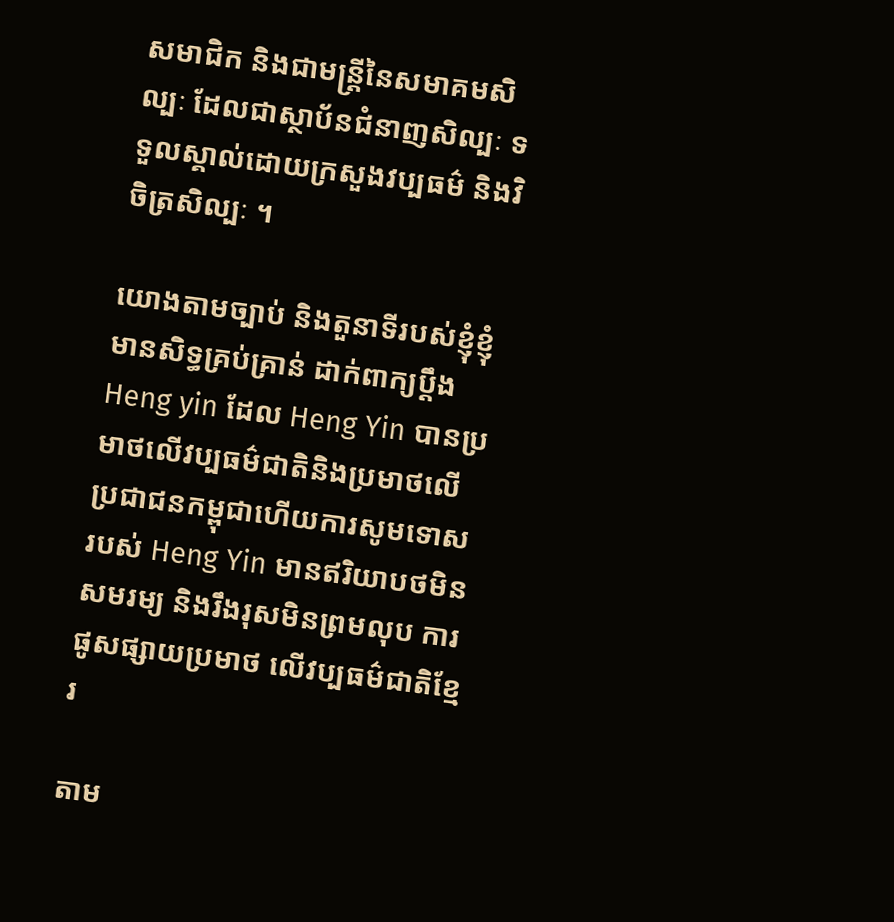សមាជិក និងជាមន្ត្រីនៃសមាគមសិល្បៈ ដែលជាស្ថាប័នជំនាញសិល្បៈ ទទួលស្គាល់ដោយក្រសួងវប្បធម៌ និងវិចិត្រសិល្បៈ ។

យោងតាមច្បាប់ និងតួនាទីរបស់ខ្ញុំខ្ញុំមានសិទ្ធគ្រប់គ្រាន់ ដាក់ពាក្យប្តឹង Heng yin ដែល Heng Yin បានប្រមាថលើវប្បធម៌ជាតិនិងប្រមាថលើប្រជាជនកម្ពុជាហើយការសូមទោសរបស់ Heng Yin មានឥរិយាបថមិនសមរម្យ និងរឹងរុសមិនព្រមលុប ការផូសផ្សាយប្រមាថ លើវប្បធម៌ជាតិខ្មែរ

តាម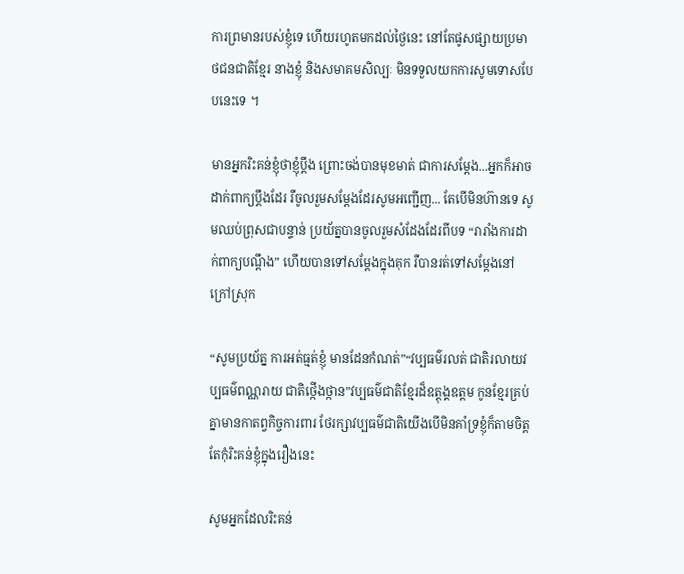ការព្រមានរបស់ខ្ញុំទេ ហើយរហូតមកដល់ថ្ងៃនេះ នៅតែផូសផ្សាយប្រមាថជនជាតិខ្មែរ នាងខ្ញុំ និងសមាគមសិល្បៈ មិនទទួលយកការសូមទោសបែបនេះទេ ។

មានអ្នករិះគន់ខ្ញុំថាខ្ញុំប្តឹង ព្រោះចង់បានមុខមាត់ ជាការសម្តែង...អ្នកក៏អាចដាក់ពាក្យប្តឹងដែរ រឺចូលរួមសម្តែងដែរសូមអញ្ជើញ... តែបើមិនហ៊ានទេ សូមឈប់ព្រុសជាបន្ទាន់ ប្រយ័ត្នបានចូលរួមសំដែងដែរពីបទ “រារាំងការដាក់ពាក្យបណ្តឹង” ហើយបានទៅសម្តែងក្នុងគុក រឺបានរត់ទៅសម្តែងនៅក្រៅស្រុក

“សូមប្រយ័ត្ន ការអត់ធ្មត់ខ្ញុំ មានដែនកំណត់”“វប្បធម៌រលត់ ជាតិរលាយវប្បធម៌ពណ្ណរាយ ជាតិថ្កើងថ្កាន”វប្បធម៌ជាតិខ្មែរដ៏ឧត្តុង្គឧត្តម កូនខ្មែរគ្រប់គ្នាមានកាតព្វកិច្ចការពារ ថែរក្សាវប្បធម៌ជាតិយើងបើមិនគាំទ្រខ្ញុំក៏តាមចិត្ត តែកុំរិះគន់ខ្ញុំក្នុងរឿងនេះ

សូមអ្នកដែលរិះគន់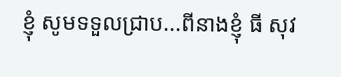ខ្ញុំ សូមទទួលជ្រាប...ពីនាងខ្ញុំ ធី សុវ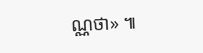ណ្ណថា» ៕